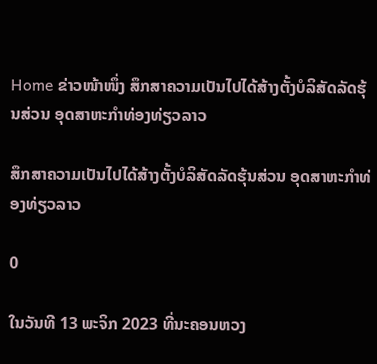Home ຂ່າວໜ້າໜຶ່ງ ສຶກສາຄວາມເປັນໄປໄດ້ສ້າງຕັ້ງບໍລິສັດລັດຮຸ້ນສ່ວນ ອຸດສາຫະກຳທ່ອງທ່ຽວລາວ

ສຶກສາຄວາມເປັນໄປໄດ້ສ້າງຕັ້ງບໍລິສັດລັດຮຸ້ນສ່ວນ ອຸດສາຫະກຳທ່ອງທ່ຽວລາວ

0

ໃນວັນທີ 13 ພະຈິກ 2023 ທີ່ນະຄອນຫວງ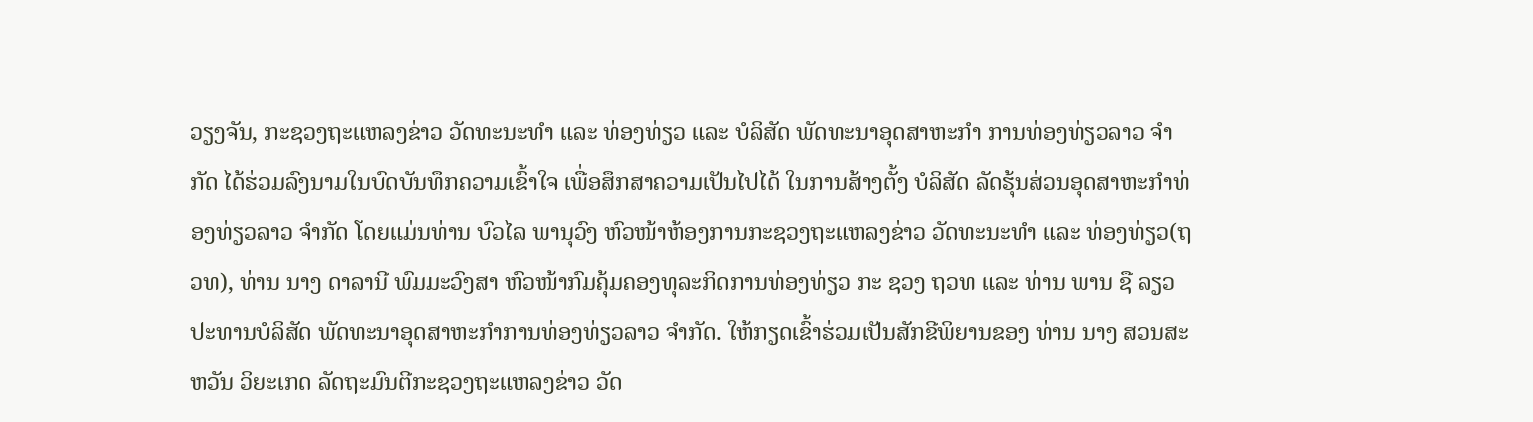ວຽງຈັນ, ກະຊວງຖະແຫລງຂ່າວ ວັດທະນະທຳ ແລະ ທ່ອງທ່ຽວ ແລະ ບໍລິສັດ ພັດທະນາອຸດສາຫະກຳ ການທ່ອງທ່ຽວລາວ ຈຳກັດ ໄດ້ຮ່ວມລົງນາມໃນບົດບັນທຶກຄວາມເຂົ້າໃຈ ເພື່ອສຶກສາຄວາມເປັນໄປໄດ້ ໃນການສ້າງຕັ້ງ ບໍລິສັດ ລັດຮຸ້ນສ່ວນອຸດສາຫະກຳທ່ອງທ່ຽວລາວ ຈຳກັດ ໂດຍແມ່ນທ່ານ ບົວໄລ ພານຸວົງ ຫົວໜ້າຫ້ອງການກະຊວງຖະແຫລງຂ່າວ ວັດທະນະທຳ ແລະ ທ່ອງທ່ຽວ(ຖວທ), ທ່ານ ນາງ ດາລານີ ພົມມະວົງສາ ຫົວໜ້າກົມຄຸ້ມຄອງທຸລະກິດການທ່ອງທ່ຽວ ກະ ຊວງ ຖວທ ແລະ ທ່ານ ພານ ຊື ລຽວ ປະທານບໍລິສັດ ພັດທະນາອຸດສາຫະກຳການທ່ອງທ່ຽວລາວ ຈຳກັດ. ໃຫ້ກຽດເຂົ້າຮ່ວມເປັນສັກຂີພິຍານຂອງ ທ່ານ ນາງ ສວນສະຫວັນ ວິຍະເກດ ລັດຖະມົນຕີກະຊວງຖະແຫລງຂ່າວ ວັດ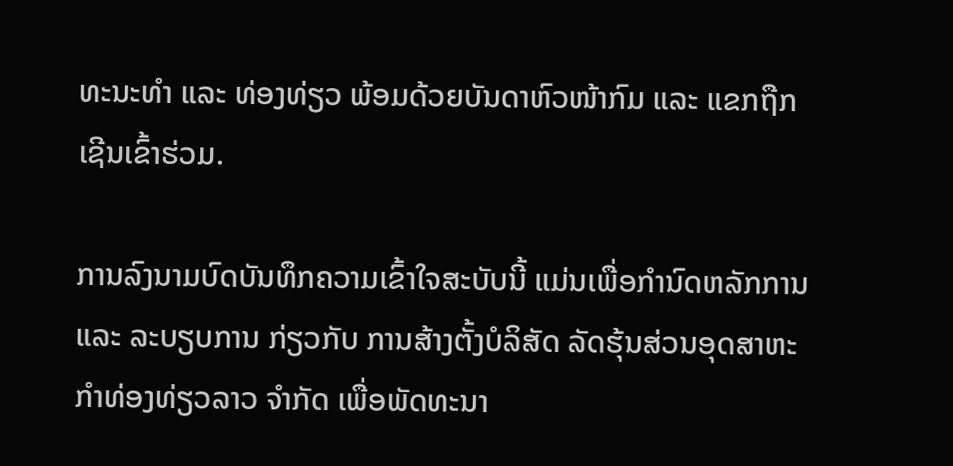ທະນະທຳ ແລະ ທ່ອງທ່ຽວ ພ້ອມດ້ວຍບັນດາຫົວໜ້າກົມ ແລະ ແຂກຖືກເຊີນເຂົ້າຮ່ວມ.

ການລົງນາມບົດບັນທຶກຄວາມເຂົ້າໃຈສະບັບນີ້ ແມ່ນເພື່ອກຳນົດຫລັກການ ແລະ ລະບຽບການ ກ່ຽວກັບ ການສ້າງຕັ້ງບໍລິສັດ ລັດຮຸ້ນສ່ວນອຸດສາຫະກຳທ່ອງທ່ຽວລາວ ຈຳກັດ ເພື່ອພັດທະນາ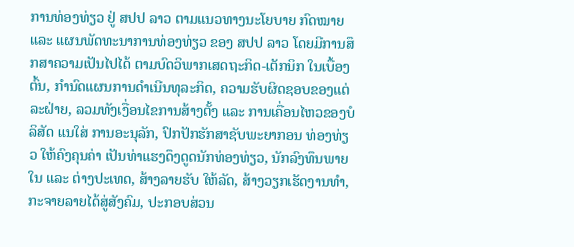ການທ່ອງທ່ຽວ ຢູ່ ສປປ ລາວ ຕາມແນວທາງນະໂຍບາຍ ກົດໝາຍ ແລະ ແຜນພັດທະນາການທ່ອງທ່ຽວ ຂອງ ສປປ ລາວ ໂດຍມີການສຶກສາຄວາມເປັນໄປໄດ້ ຕາມບົດວິພາກເສດຖະກິດ-ເຕັກນິກ ໃນເບື້ອງຕົ້ນ, ກຳນົດແຜນການດຳເນີນທຸລະກິດ, ຄວາມຮັບຜິດຊອບຂອງແຕ່ລະຝ່າຍ, ລວມທັງເງື່ອນໄຂການສ້າງຕັ້ງ ແລະ ການເຄື່ອນໄຫວຂອງບໍລິສັດ ແນໃສ່ ການອະນຸລັກ, ປົກປັກຮັກສາຊັບພະຍາກອນ ທ່ອງທ່ຽວ ໃຫ້ຄົງຄຸນຄ່າ ເປັນທ່າແຮງດຶງດູດນັກທ່ອງທ່ຽວ, ນັກລົງທຶນພາຍໃນ ແລະ ຕ່າງປະເທດ, ສ້າງລາຍຮັບ ໃຫ້ລັດ, ສ້າງວຽກເຮັດງານທຳ, ກະຈາຍລາຍໄດ້ສູ່ສັງຄົມ, ປະກອບສ່ວນ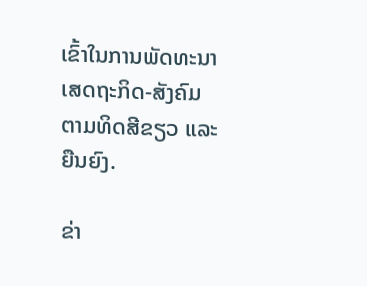ເຂົ້າໃນການພັດທະນາເສດຖະກິດ-ສັງຄົມ ຕາມທິດສີຂຽວ ແລະ ຍືນຍົງ.

ຂ່າ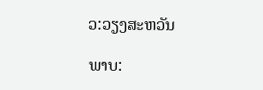ວ:ວຽງສະຫວັນ

ພາບ: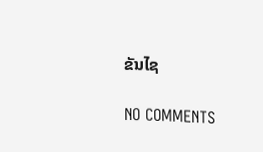ຂັນໄຊ

NO COMMENTS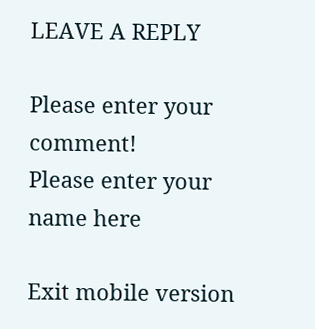LEAVE A REPLY

Please enter your comment!
Please enter your name here

Exit mobile version